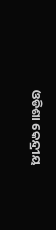ଓଡିଶା କେନ୍ଦ୍ରୀୟ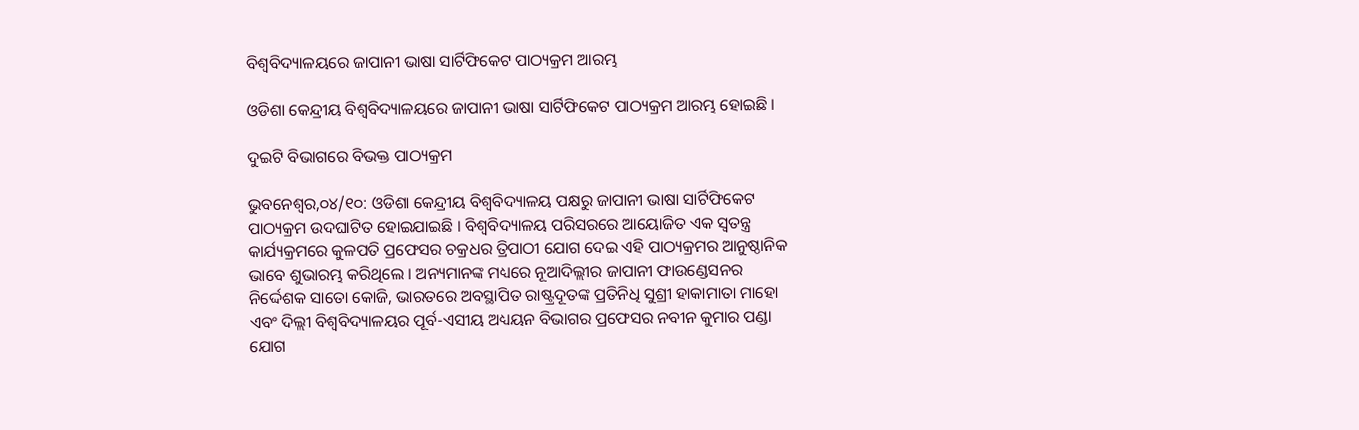ବିଶ୍ୱବିଦ୍ୟାଳୟରେ ଜାପାନୀ ଭାଷା ସାର୍ଟିଫିକେଟ ପାଠ୍ୟକ୍ରମ ଆରମ୍ଭ

ଓଡିଶା କେନ୍ଦ୍ରୀୟ ବିଶ୍ୱବିଦ୍ୟାଳୟରେ ଜାପାନୀ ଭାଷା ସାର୍ଟିଫିକେଟ ପାଠ୍ୟକ୍ରମ ଆରମ୍ଭ ହୋଇଛି ।

ଦୁଇଟି ବିଭାଗରେ ବିଭକ୍ତ ପାଠ୍ୟକ୍ରମ

ଭୁବନେଶ୍ୱର,୦୪/୧୦: ଓଡିଶା କେନ୍ଦ୍ରୀୟ ବିଶ୍ୱବିଦ୍ୟାଳୟ ପକ୍ଷରୁ ଜାପାନୀ ଭାଷା ସାର୍ଟିଫିକେଟ ପାଠ୍ୟକ୍ରମ ଉଦଘାଟିତ ହୋଇଯାଇଛି । ବିଶ୍ୱବିଦ୍ୟାଳୟ ପରିସରରେ ଆୟୋଜିତ ଏକ ସ୍ୱତନ୍ତ୍ର କାର୍ଯ୍ୟକ୍ରମରେ କୁଳପତି ପ୍ରଫେସର ଚକ୍ରଧର ତ୍ରିପାଠୀ ଯୋଗ ଦେଇ ଏହି ପାଠ୍ୟକ୍ରମର ଆନୁଷ୍ଠାନିକ ଭାବେ ଶୁଭାରମ୍ଭ କରିଥିଲେ । ଅନ୍ୟମାନଙ୍କ ମଧ୍ୟରେ ନୂଆଦିଲ୍ଲୀର ଜାପାନୀ ଫାଉଣ୍ଡେସନର ନିର୍ଦ୍ଦେଶକ ସାତୋ କୋଜି, ଭାରତରେ ଅବସ୍ଥାପିତ ରାଷ୍ଟ୍ରଦୂତଙ୍କ ପ୍ରତିନିଧି ସୁଶ୍ରୀ ହାକାମାତା ମାହୋ ଏବଂ ଦିଲ୍ଲୀ ବିଶ୍ୱବିଦ୍ୟାଳୟର ପୂର୍ବ-ଏସୀୟ ଅଧ୍ୟୟନ ବିଭାଗର ପ୍ରଫେସର ନବୀନ କୁମାର ପଣ୍ଡା ଯୋଗ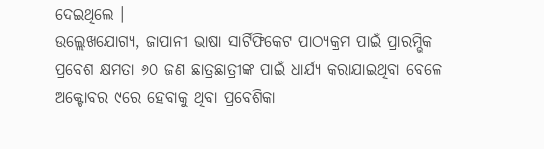ଦେଇଥିଲେ ।
ଉଲ୍ଲେଖଯୋଗ୍ୟ, ଜାପାନୀ ଭାଷା ସାର୍ଟିଫିକେଟ ପାଠ୍ୟକ୍ରମ ପାଇଁ ପ୍ରାରମ୍ଭିକ ପ୍ରବେଶ କ୍ଷମତା ୬୦ ଜଣ ଛାତ୍ରଛାତ୍ରୀଙ୍କ ପାଇଁ ଧାର୍ଯ୍ୟ କରାଯାଇଥିବା ବେଳେ ଅକ୍ଟୋବର ୯ରେ ହେବାକୁ ଥିବା ପ୍ରବେଶିକା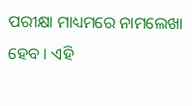ପରୀକ୍ଷା ମାଧ୍ୟମରେ ନାମଲେଖା ହେବ । ଏହି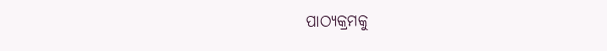ପାଠ୍ୟକ୍ରମକୁ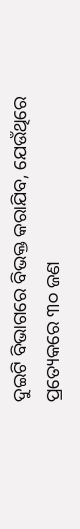ଦୁଇଟି ବିଭାଗରେ ବିଭକ୍ତ କରାଯିବ, ଯେଉଁଥିରେ ପ୍ରତ୍ୟେକରେ ୩୦ ଜଣ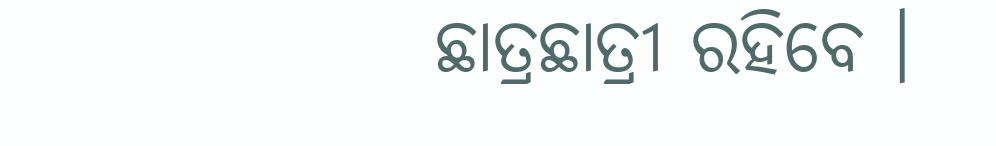ଛାତ୍ରଛାତ୍ରୀ ରହିବେ ।